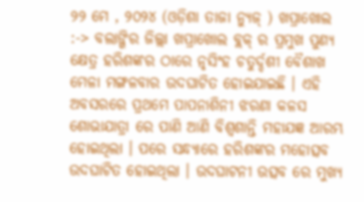୨୨ ମେ , ୨୦୨୪ (ଓଡ଼ିଶା ତାଜା ନ୍ୟୁଜ୍ ) ଖପ୍ରାଖୋଲ :-> ବଲାଙ୍ଗିର ଜିଲ୍ଲା ଖପ୍ରାଖୋଲ ବ୍ଲକ୍ ର ପ୍ରମୁଖ ପୁଣ୍ୟ କ୍ଷେତ୍ର ହରିଶଙ୍କର ଠାରେ ନୃସିଂହ ଚତୁର୍ଦ୍ଦଶୀ ବୈଶାଖ ମେଳା ମଙ୍ଗଳବାର ଉଦଘାଟିତ ହୋଇଯାଇଛି । ଏହି ଅବସରରେ ପ୍ରଥମେ ପାପନାଶିନୀ ଝରଣା କଳସ ଶୋଭାଯାତ୍ରା ରେ ପାଣି ଆଣି ବିଶ୍ଵଶାନ୍ତି ମହାଯଜ୍ଞ ଆରମ୍ଭ ହୋଇଥିଲା । ପରେ ସନ୍ଧ୍ୟାରେ ହରିଶଙ୍କର ମହୋତ୍ସବ ଉଦଘାଟିତ ହୋଇଥିଲା । ଉଦଘାଟନୀ ଉତ୍ସବ ରେ ମୁଖ୍ୟ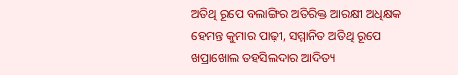ଅତିଥି ରୂପେ ବଲାଙ୍ଗିର ଅତିରିକ୍ତ ଆରକ୍ଷୀ ଅଧିକ୍ଷକ ହେମନ୍ତ କୁମାର ପାଢ଼ୀ, ସମ୍ମାନିତ ଅତିଥି ରୂପେ ଖପ୍ରାଖୋଲ ତହସିଲଦାର ଆଦିତ୍ୟ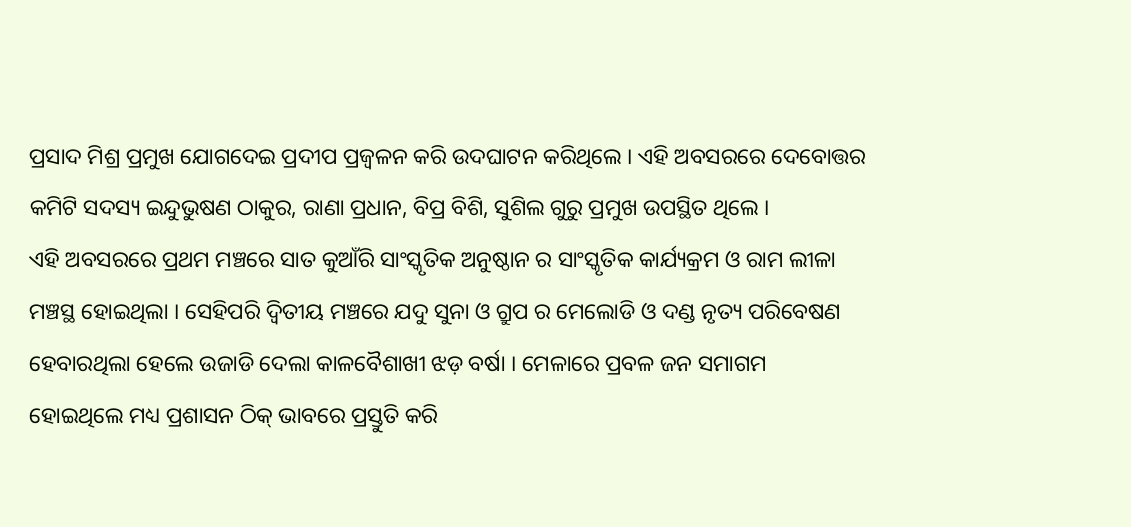ପ୍ରସାଦ ମିଶ୍ର ପ୍ରମୁଖ ଯୋଗଦେଇ ପ୍ରଦୀପ ପ୍ରଜ୍ବଳନ କରି ଉଦଘାଟନ କରିଥିଲେ । ଏହି ଅବସରରେ ଦେବୋତ୍ତର କମିଟି ସଦସ୍ୟ ଇନ୍ଦୁଭୁଷଣ ଠାକୁର, ରାଣା ପ୍ରଧାନ, ବିପ୍ର ବିଶି, ସୁଶିଲ ଗୁରୁ ପ୍ରମୁଖ ଉପସ୍ଥିତ ଥିଲେ ।
ଏହି ଅବସରରେ ପ୍ରଥମ ମଞ୍ଚରେ ସାତ କୁଆଁରି ସାଂସ୍କୃତିକ ଅନୁଷ୍ଠାନ ର ସାଂସ୍କୃତିକ କାର୍ଯ୍ୟକ୍ରମ ଓ ରାମ ଲୀଳା ମଞ୍ଚସ୍ଥ ହୋଇଥିଲା । ସେହିପରି ଦ୍ୱିତୀୟ ମଞ୍ଚରେ ଯଦୁ ସୁନା ଓ ଗ୍ରୁପ ର ମେଲୋଡି ଓ ଦଣ୍ଡ ନୃତ୍ୟ ପରିବେଷଣ ହେବାରଥିଲା ହେଲେ ଉଜାଡି ଦେଲା କାଳବୈଶାଖୀ ଝଡ଼ ବର୍ଷା । ମେଳାରେ ପ୍ରବଳ ଜନ ସମାଗମ ହୋଇଥିଲେ ମଧ୍ୟ ପ୍ରଶାସନ ଠିକ୍ ଭାବରେ ପ୍ରସ୍ତୁତି କରି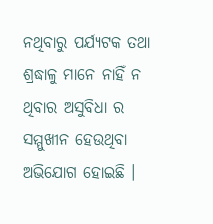ନଥିବାରୁ ପର୍ଯ୍ୟଟକ ତଥା ଶ୍ରଦ୍ଧାଳୁ ମାନେ ନାହିଁ ନ ଥିବାର ଅସୁବିଧା ର ସମ୍ମୁଖୀନ ହେଉଥିବା ଅଭିଯୋଗ ହୋଇଛି ।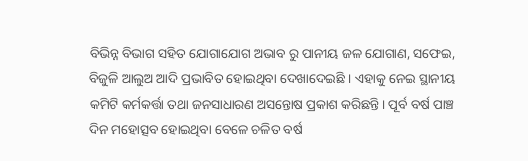ବିଭିନ୍ନ ବିଭାଗ ସହିତ ଯୋଗାଯୋଗ ଅଭାବ ରୁ ପାନୀୟ ଜଳ ଯୋଗାଣ, ସଫେଇ, ବିଜୁଳି ଆଲୁଅ ଆଦି ପ୍ରଭାବିତ ହୋଇଥିବା ଦେଖାଦେଇଛି । ଏହାକୁ ନେଇ ସ୍ଥାନୀୟ କମିଟି କର୍ମକର୍ତ୍ତା ତଥା ଜନସାଧାରଣ ଅସନ୍ତୋଷ ପ୍ରକାଶ କରିଛନ୍ତି। ପୂର୍ବ ବର୍ଷ ପାଞ୍ଚ ଦିନ ମହୋତ୍ସବ ହୋଇଥିବା ବେଳେ ଚଳିତ ବର୍ଷ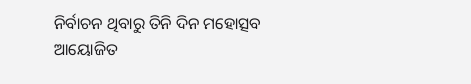ନିର୍ବାଚନ ଥିବାରୁ ତିନି ଦିନ ମହୋତ୍ସବ ଆୟୋଜିତ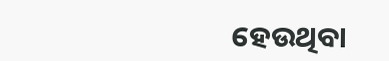ହେଉଥିବା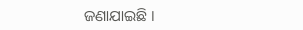ଜଣାଯାଇଛି ।